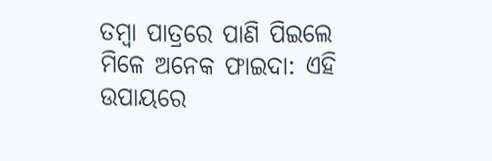ତମ୍ବା ପାତ୍ରରେ ପାଣି ପିଇଲେ ମିଳେ ଅନେକ ଫାଇଦା: ଏହି ଉପାୟରେ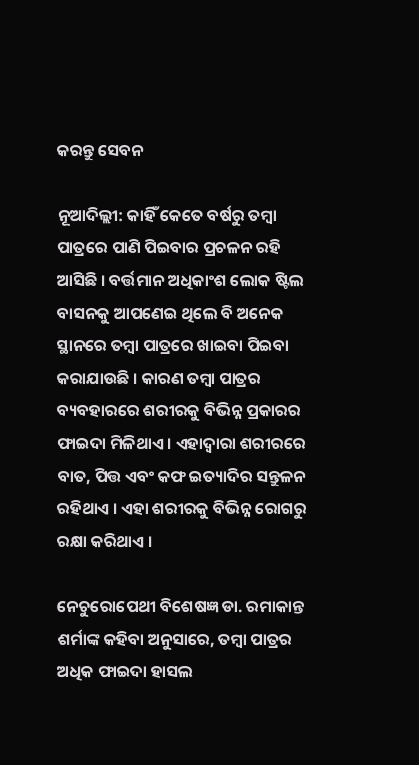କରନ୍ତୁ ସେବନ

ନୂଆଦିଲ୍ଲୀ: କାହିଁ କେତେ ବର୍ଷରୁ ତମ୍ବା ପାତ୍ରରେ ପାଣି ପିଇବାର ପ୍ରଚଳନ ରହି ଆସିଛି । ବର୍ତ୍ତମାନ ଅଧିକାଂଶ ଲୋକ ଷ୍ଟିଲ ବାସନକୁ ଆପଣେଇ ଥିଲେ ବି ଅନେକ ସ୍ଥାନରେ ତମ୍ବା ପାତ୍ରରେ ଖାଇବା ପିଇବା କରାଯାଉଛି । କାରଣ ତମ୍ବା ପାତ୍ରର ବ୍ୟବହାରରେ ଶରୀରକୁ ବିଭିନ୍ନ ପ୍ରକାରର ଫାଇଦା ମିଳିଥାଏ । ଏହାଦ୍ୱାରା ଶରୀରରେ ବାତ, ପିତ୍ତ ଏବଂ କଫ ଇତ୍ୟାଦିର ସନ୍ତୁଳନ ରହିଥାଏ । ଏହା ଶରୀରକୁ ବିଭିନ୍ନ ରୋଗରୁ ରକ୍ଷା କରିଥାଏ ।

ନେଚୁରୋପେଥୀ ବିଶେଷଜ୍ଞ ଡା. ରମାକାନ୍ତ ଶର୍ମାଙ୍କ କହିବା ଅନୁସାରେ, ତମ୍ବା ପାତ୍ରର ଅଧିକ ଫାଇଦା ହାସଲ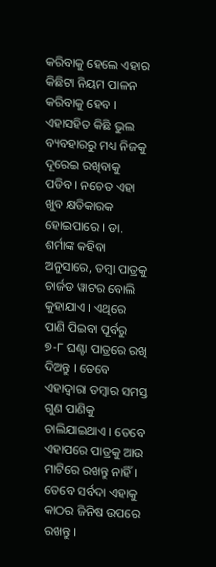କରିବାକୁ ହେଲେ ଏହାର କିଛିଟା ନିୟମ ପାଳନ କରିବାକୁ ହେବ । ଏହାସହିତ କିଛି ଭୁଲ ବ୍ୟବହାରରୁ ମଧ୍ୟ ନିଜକୁ ଦୂରେଇ ରଖିବାକୁ ପଡିବ । ନଚେତ ଏହା ଖୁବ କ୍ଷତିକାରକ ହୋଇପାରେ । ଡା. ଶର୍ମାଙ୍କ କହିବା ଅନୁସାରେ, ତମ୍ବା ପାତ୍ରକୁ ଚାର୍ଜଡ ୱାଟର ବୋଲି କୁହାଯାଏ । ଏଥିରେ ପାଣି ପିଇବା ପୂର୍ବରୁ ୭-୮ ଘଣ୍ଟା ପାତ୍ରରେ ରଖି ଦିଅନ୍ତୁ । ତେବେ ଏହାଦ୍ୱାରା ତମ୍ବାର ସମସ୍ତ ଗୁଣ ପାଣିକୁ ଚାଲିଯାଇଥାଏ । ତେବେ ଏହାପରେ ପାତ୍ରକୁ ଆଉ ମାଟିରେ ରଖନ୍ତୁ ନାହିଁ । ତେବେ ସର୍ବଦା ଏହାକୁ କାଠର ଜିନିଷ ଉପରେ ରଖନ୍ତୁ ।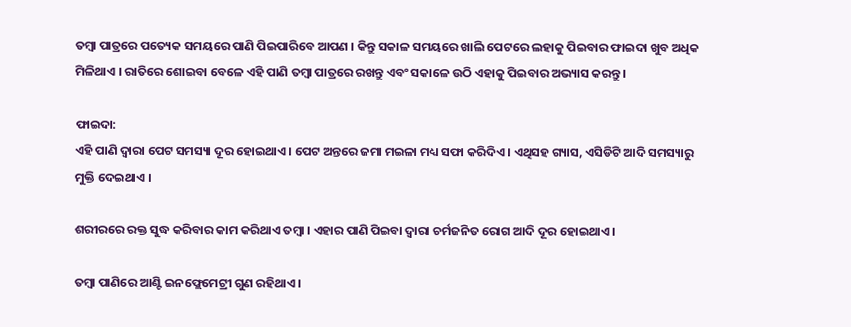ତମ୍ବା ପାତ୍ରରେ ପତ୍ୟେକ ସମୟରେ ପାଣି ପିଇପାରିବେ ଆପଣ । କିନ୍ତୁ ସକାଳ ସମୟରେ ଖାଲି ପେଟରେ ଲହାକୁ ପିଇବାର ଫାଇଦା ଖୁବ ଅଧିକ ମିଳିଥାଏ । ରାତିରେ ଶୋଇବା ବେଳେ ଏହି ପାଣି ତମ୍ବା ପାତ୍ରରେ ରଖନ୍ତୁ ଏବଂ ସକାଳେ ଉଠି ଏହାକୁ ପିଇବାର ଅଭ୍ୟାସ କରନ୍ତୁ ।

ଫାଇଦା:
ଏହି ପାଣି ଦ୍ୱାରା ପେଟ ସମସ୍ୟା ଦୂର ହୋଇଥାଏ । ପେଟ ଅନ୍ତରେ ଜମା ମଇଳା ମଧ୍ୟ ସଫା କରିଦିଏ । ଏଥିସହ ଗ୍ୟାସ, ଏସିଡିଟି ଆଦି ସମସ୍ୟାରୁ ମୁକ୍ତି ଦେଇଥାଏ ।

ଶରୀରରେ ରକ୍ତ ସୁଦ୍ଧ କରିବାର କାମ କରିଥାଏ ତମ୍ବା । ଏହାର ପାଣି ପିଇବା ଦ୍ୱାରା ଚର୍ମଜନିତ ରୋଗ ଆଦି ଦୂର ହୋଇଥାଏ ।

ତମ୍ବା ପାଣିରେ ଆଣ୍ଟି ଇନଫ୍ଲେମେଟ୍ରୀ ଗୁଣ ରହିଥାଏ ।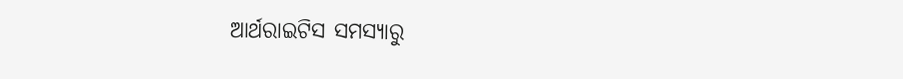ଆର୍ଥରାଇଟିସ ସମସ୍ୟାରୁ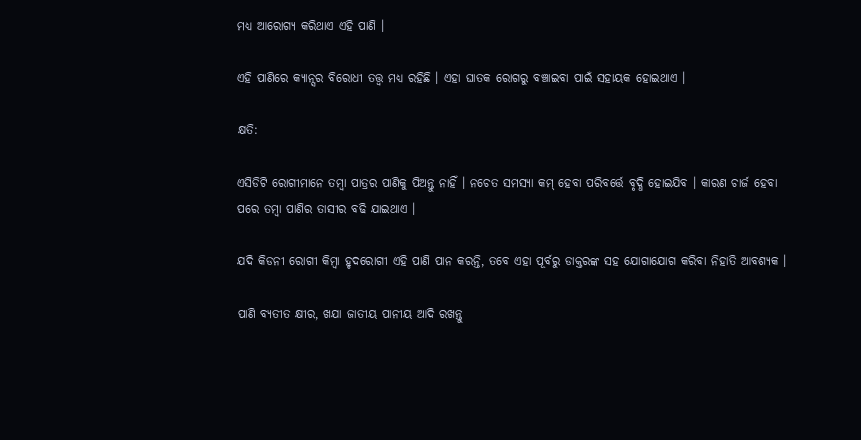ମଧ୍ୟ ଆରୋଗ୍ୟ କରିଥାଏ ଏହି ପାଣି ।

ଏହି ପାଣିରେ କ୍ୟାନ୍ସର ବିରୋଧୀ ତତ୍ତ୍ୱ ମଧ୍ୟ ରହିଛି । ଏହା ଘାତକ ରୋଗରୁ ବଞ୍ଚାଇବା ପାଇଁ ସହାୟକ ହୋଇଥାଏ ।

କ୍ଷତି:

ଏସିଡିଟି ରୋଗୀମାନେ ତମ୍ବା ପାତ୍ରର ପାଣିକୁ ପିଅନ୍ତୁ ନାହିଁ । ନଚେତ ସମସ୍ୟା କମ୍ ହେବା ପରିବର୍ତ୍ତେ ବୃଦ୍ଧି ହୋଇଯିବ । କାରଣ ଚାର୍ଜ ହେବା ପରେ ତମ୍ବା ପାଣିର ତାସୀର ବଢି ଯାଇଥାଏ ।

ଯଦି କିଡନୀ ରୋଗୀ କିମ୍ବା ହୃଦରୋଗୀ ଏହି ପାଣି ପାନ କରନ୍ତି, ତବେ ଏହା ପୂର୍ବରୁ ଡାକ୍ତରଙ୍କ ସହ ଯୋଗାଯୋଗ କରିବା ନିହାତି ଆବଶ୍ୟକ ।

ପାଣି ବ୍ୟତୀତ କ୍ଷୀର, ଖଯା ଜାତୀୟ ପାନୀୟ ଆଦି ରଖନ୍ତୁ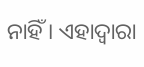ନାହିଁ । ଏହାଦ୍ୱାରା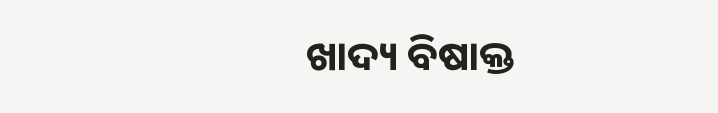ଖାଦ୍ୟ ବିଷାକ୍ତ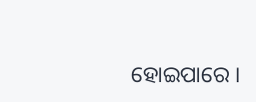ହୋଇପାରେ ।